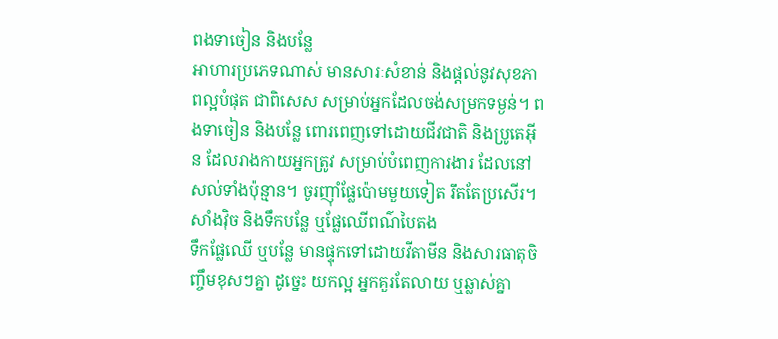ពងទាចៀន និងបន្លែ
អាហារប្រភេទណាស់ មានសារៈសំខាន់ និងផ្តល់នូវសុខភាពល្អបំផុត ជាពិសេស សម្រាប់អ្នកដែលចង់សម្រកទម្ងន់។ ពងទាចៀន និងបន្លែ ពោរពេញទៅដោយជីវជាតិ និងប្រូតេអ៊ីន ដែលរាងកាយអ្នកត្រូវ សម្រាប់បំពេញការងារ ដែលនៅសល់ទាំងប៉ុន្មាន។ ចូរញ៉ាំផ្លែប៉ោមមួយទៀត រឹតតែប្រសើរ។
សាំងវ៉ិច និងទឹកបន្លែ ឬផ្លែឈើពណ៌បៃតង
ទឹកផ្លែឈើ ឬបន្លែ មានផ្ទុកទៅដោយវីតាមីន និងសារធាតុចិញ្ចឹមខុសៗគ្នា ដូច្នេះ យកល្អ អ្នកគួរតែលាយ ឬឆ្លាស់គ្នា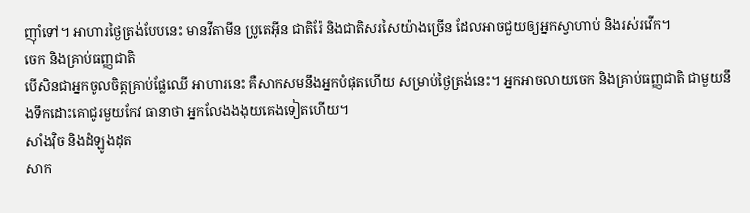ញ៉ាំទៅ។ អាហារថ្ងៃត្រង់បែបនេះ មានវីតាមីន ប្រូតេអ៊ីន ជាតិរ៉ែ និងជាតិសរសៃយ៉ាងច្រើន ដែលអាចជួយឲ្យអ្នកស្វាហាប់ និងរស់រវើក។
ចេក និងគ្រាប់ធញ្ញជាតិ
បើសិនជាអ្នកចូលចិត្តគ្រាប់ផ្លែឈើ អាហារនេះ គឺសាកសមនឹងអ្នកបំផុតហើយ សម្រាប់ថ្ងៃត្រង់នេះ។ អ្នកអាចលាយចេក និងគ្រាប់ធញ្ញជាតិ ជាមួយនឹងទឹកដោះគោជូរមួយកែវ ធានាថា អ្នកលែងងងុយគេងទៀតហើយ។
សាំងវ៉ិច និងដំឡូងដុត
សាក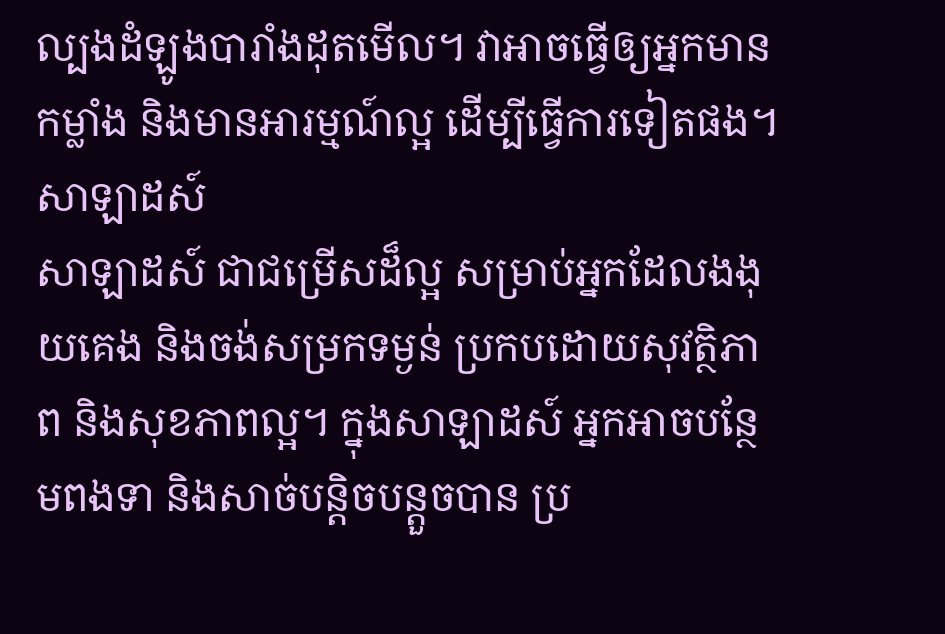ល្បងដំឡូងបារាំងដុតមើល។ វាអាចធ្វើឲ្យអ្នកមានកម្លាំង និងមានអារម្មណ៍ល្អ ដើម្បីធ្វើការទៀតផង។
សាឡាដស៍
សាឡាដស៍ ជាជម្រើសដ៏ល្អ សម្រាប់អ្នកដែលងងុយគេង និងចង់សម្រកទម្ងន់ ប្រកបដោយសុវត្ថិភាព និងសុខភាពល្អ។ ក្នុងសាឡាដស៍ អ្នកអាចបន្ថែមពងទា និងសាច់បន្តិចបន្តួចបាន ប្រ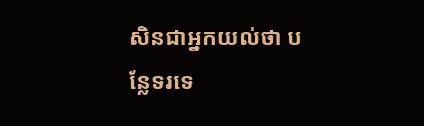សិនជាអ្នកយល់ថា បន្លែទរទេ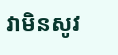វាមិនសូវ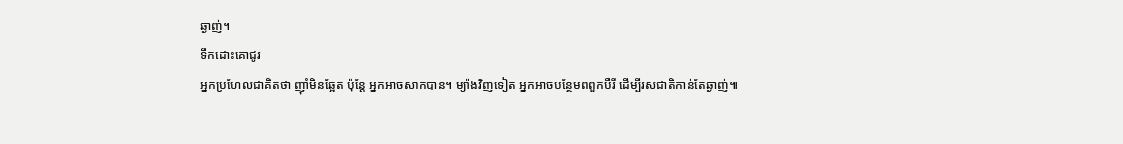ឆ្ងាញ់។
ទឹកដោះគោជូរ
អ្នកប្រហែលជាគិតថា ញ៉ាំមិនឆ្អែត ប៉ុន្តែ អ្នកអាចសាកបាន។ ម្យ៉ាងវិញទៀត អ្នកអាចបន្ថែមពពួកបឺរី ដើម្បីរសជាតិកាន់តែឆ្ងាញ់៕